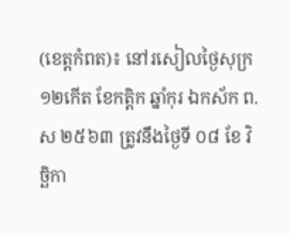(ខេត្តកំពត)៖ នៅរសៀលថ្ងៃសុក្រ ១២កើត ខែកត្តិក ឆ្នាំកុរ ឯកស័ក ព.ស ២៥៦៣ ត្រូវនឹងថ្ងៃទី ០៨ ខែ វិច្ឆិកា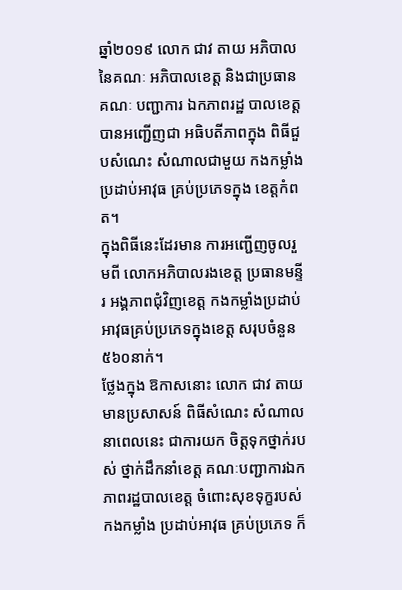ឆ្នាំ២០១៩ លោក ជាវ តាយ អភិបាលនៃគណៈ អភិបាលខេត្ត និងជាប្រធានគណៈ បញ្ជាការ ឯកភាពរដ្ឋ បាលខេត្ត បានអញ្ជើញជា អធិបតីភាពក្នុង ពិធីជួបសំណេះ សំណាលជាមួយ កងកម្លាំង ប្រដាប់អាវុធ គ្រប់ប្រភេទក្នុង ខេត្តកំពត។
ក្នុងពិធីនេះដែរមាន ការអញ្ជើញចូលរួមពី លោកអភិបាលរងខេត្ត ប្រធានមន្ទីរ អង្គភាពជុំវិញខេត្ត កងកម្លាំងប្រដាប់ អាវុធគ្រប់ប្រភេទក្នុងខេត្ត សរុបចំនួន ៥៦០នាក់។
ថ្លែងក្នុង ឱកាសនោះ លោក ជាវ តាយ មានប្រសាសន៍ ពិធីសំណេះ សំណាលនាពេលនេះ ជាការយក ចិត្តទុកថ្នាក់របស់ ថ្នាក់ដឹកនាំខេត្ត គណៈបញ្ជាការឯក ភាពរដ្ឋបាលខេត្ត ចំពោះសុខទុក្ខរបស់ កងកម្លាំង ប្រដាប់អាវុធ គ្រប់ប្រភេទ ក៏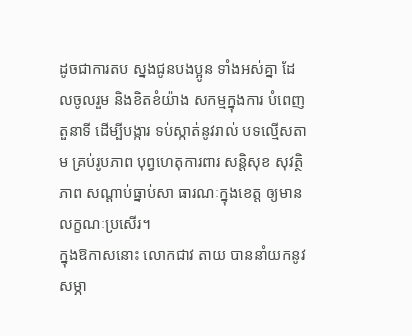ដូចជាការតប ស្នងជូនបងប្អូន ទាំងអស់គ្នា ដែលចូលរួម និងខិតខំយ៉ាង សកម្មក្នុងការ បំពេញតួនាទី ដើម្បីបង្ការ ទប់ស្កាត់នូវរាល់ បទល្មើសតាម គ្រប់រូបភាព បុព្វហេតុការពារ សន្តិសុខ សុវត្ថិភាព សណ្តាប់ធ្នាប់សា ធារណៈក្នុងខេត្ត ឲ្យមានលក្ខណៈប្រសើរ។
ក្នុងឱកាសនោះ លោកជាវ តាយ បាននាំយកនូវសម្ភា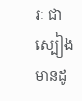រៈ ជាស្បៀងមានដូ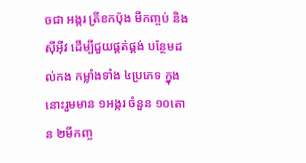ចជា អង្ករ ត្រីខកប៉ុង មីកញ្ចប់ និងស៊ីអ៊ីវ ដើម្បីជួយផ្គត់ផ្គង់ បន្ថែមដល់កង កម្លាំងទាំង ៤ប្រភេទ ក្នុងនោះរួមមាន ១អង្ករ ចំនួន ១០តោន ២មីកញ្ច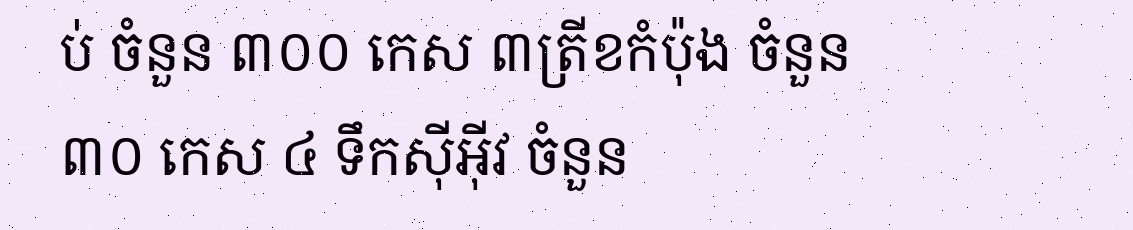ប់ ចំនួន ៣០០ កេស ៣ត្រីខកំប៉ុង ចំនួន ៣០ កេស ៤ ទឹកស៊ីអុីវ ចំនួន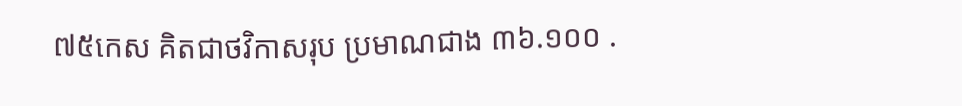៧៥កេស គិតជាថវិកាសរុប ប្រមាណជាង ៣៦.១០០ .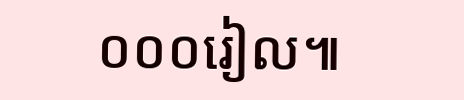០០០រៀល៕